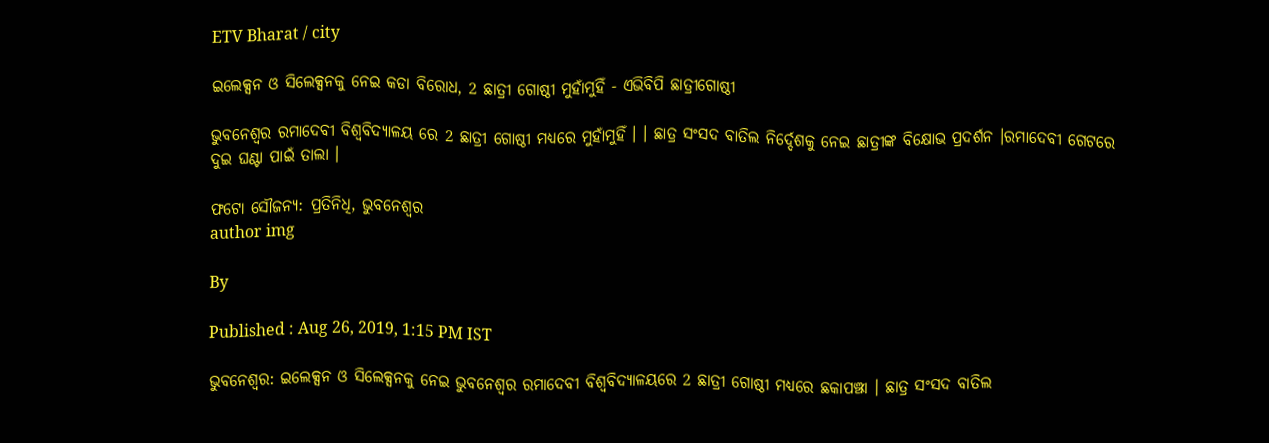ETV Bharat / city

ଇଲେକ୍ସନ ଓ ସିଲେକ୍ସନକୁ ନେଇ କଡା ବିରୋଧ, 2 ଛାତ୍ରୀ ଗୋଷ୍ଠୀ ମୁହାଁମୁହିଁ - ଏଭିବିପି ଛାତ୍ରୀଗୋଷ୍ଠୀ

ଭୁବନେଶ୍ବର ରମାଦେବୀ ବିଶ୍ବବିଦ୍ୟାଳୟ ରେ 2 ଛାତ୍ରୀ ଗୋଷ୍ଠୀ ମଧ୍ୟରେ ମୁହାଁମୁହିଁ । । ଛାତ୍ର ସଂସଦ ବାତିଲ ନିର୍ଦ୍ଦେଶକୁ ନେଇ ଛାତ୍ରୀଙ୍କ ବିକ୍ଷୋଭ ପ୍ରଦର୍ଶନ ।ରମାଦେବୀ ଗେଟରେ ଦୁଇ ଘଣ୍ଟା ପାଇଁ ତାଲା ।

ଫଟୋ ସୌଜନ୍ୟ: ପ୍ରତିନିଧି, ଭୁବନେଶ୍ବର
author img

By

Published : Aug 26, 2019, 1:15 PM IST

ଭୁବନେଶ୍ବର: ଇଲେକ୍ସନ ଓ ସିଲେକ୍ସନକୁ ନେଇ ଭୁବନେଶ୍ବର ରମାଦେବୀ ବିଶ୍ବବିଦ୍ୟାଳୟରେ 2 ଛାତ୍ରୀ ଗୋଷ୍ଠୀ ମଧ୍ୟରେ ଛକାପଞ୍ଝା । ଛାତ୍ର ସଂସଦ ବାତିଲ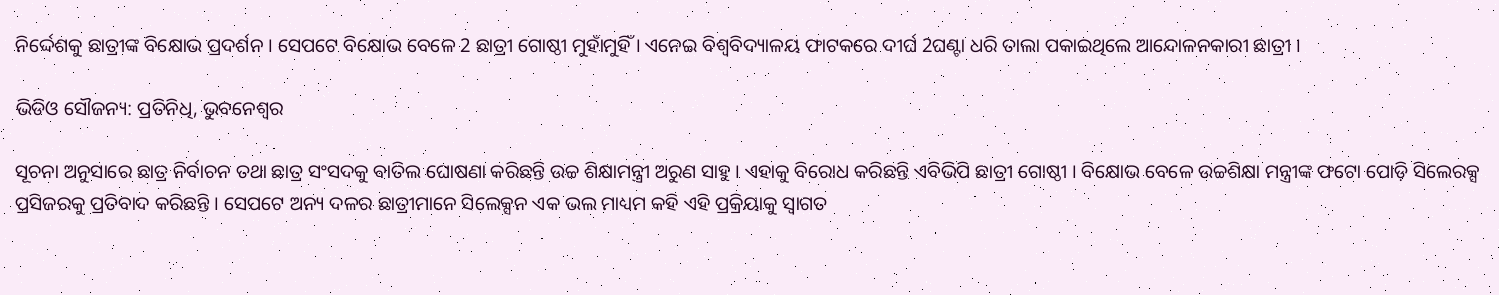ନିର୍ଦ୍ଦେଶକୁ ଛାତ୍ରୀଙ୍କ ବିକ୍ଷୋଭ ପ୍ରଦର୍ଶନ । ସେପଟେ ବିକ୍ଷୋଭ ବେଳେ 2 ଛାତ୍ରୀ ଗୋଷ୍ଠୀ ମୁହାଁମୁହିଁ । ଏନେଇ ବିଶ୍ବବିଦ୍ୟାଳୟ ଫାଟକରେ ଦୀର୍ଘ 2ଘଣ୍ଟା ଧରି ତାଲା ପକାଇଥିଲେ ଆନ୍ଦୋଳନକାରୀ ଛାତ୍ରୀ ।

ଭିଡିଓ ସୌଜନ୍ୟ: ପ୍ରତିନିଧି, ଭୁବନେଶ୍ବର

ସୂଚନା ଅନୁସାରେ ଛାତ୍ର ନିର୍ବାଚନ ତଥା ଛାତ୍ର ସଂସଦକୁ ବାତିଲ ଘୋଷଣା କରିଛନ୍ତି ଉଚ୍ଚ ଶିକ୍ଷାମନ୍ତ୍ରୀ ଅରୁଣ ସାହୁ । ଏହାକୁ ବିରୋଧ କରିଛନ୍ତି ଏବିଭିପି ଛାତ୍ରୀ ଗୋଷ୍ଠୀ । ବିକ୍ଷୋଭ ବେଳେ ଉଚ୍ଚଶିକ୍ଷା ମନ୍ତ୍ରୀଙ୍କ ଫଟୋ ପୋଡ଼ି ସିଲେରକ୍ସ ପ୍ରସିଜରକୁ ପ୍ରତିବାଦ କରିଛନ୍ତି । ସେପଟେ ଅନ୍ୟ ଦଳର ଛାତ୍ରୀମାନେ ସିଲେକ୍ସନ ଏକ ଭଲ ମାଧ୍ୟମ କହି ଏହି ପ୍ରକ୍ରିୟାକୁ ସ୍ବାଗତ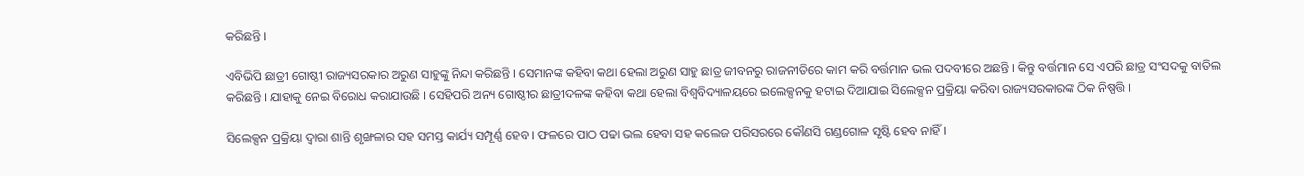କରିଛନ୍ତି ।

ଏବିଭିପି ଛାତ୍ରୀ ଗୋଷ୍ଠୀ ରାଜ୍ୟସରକାର ଅରୁଣ ସାହୁଙ୍କୁ ନିନ୍ଦା କରିଛନ୍ତି । ସେମାନଙ୍କ କହିବା କଥା ହେଲା ଅରୁଣ ସାହୁ ଛାତ୍ର ଜୀବନରୁ ରାଜନୀତିରେ କାମ କରି ବର୍ତ୍ତମାନ ଭଲ ପଦବୀରେ ଅଛନ୍ତି । କିନ୍ତୁ ବର୍ତ୍ତମାନ ସେ ଏପରି ଛାତ୍ର ସଂସଦକୁ ବାତିଲ କରିଛନ୍ତି । ଯାହାକୁ ନେଇ ବିରୋଧ କରାଯାଉଛି । ସେହିପରି ଅନ୍ୟ ଗୋଷ୍ଠୀର ଛାତ୍ରୀଦଳଙ୍କ କହିବା କଥା ହେଲା ବିଶ୍ବବିଦ୍ୟାଳୟରେ ଇଲେକ୍ସନକୁ ହଟାଇ ଦିଆଯାଇ ସିଲେକ୍ସନ ପ୍ରକ୍ରିୟା କରିବା ରାଜ୍ୟସରକାରଙ୍କ ଠିକ ନିଷ୍ପତ୍ତି ।

ସିଲେକ୍ସନ ପ୍ରକ୍ରିୟା ଦ୍ବାରା ଶାନ୍ତି ଶୃଙ୍ଖଳାର ସହ ସମସ୍ତ କାର୍ଯ୍ୟ ସମ୍ପୂର୍ଣ୍ଣ ହେବ । ଫଳରେ ପାଠ ପଢା ଭଲ ହେବା ସହ କଲେଜ ପରିସରରେ କୌଣସି ଗଣ୍ଡଗୋଳ ସୃଷ୍ଟି ହେବ ନାହିଁ ।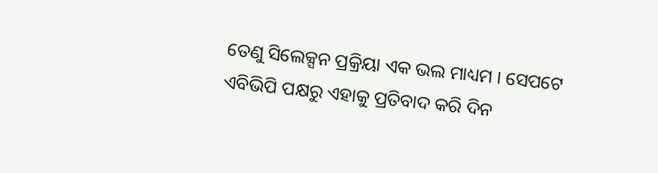ତେଣୁ ସିଲେକ୍ସନ ପ୍ରକ୍ରିୟା ଏକ ଭଲ ମାଧ୍ୟମ । ସେପଟେ ଏବିଭିପି ପକ୍ଷରୁ ଏହାକୁ ପ୍ରତିବାଦ କରି ଦିନ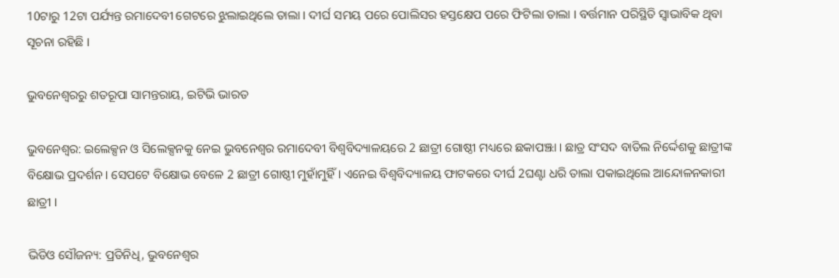10ଟାରୁ 12ଟା ପର୍ଯ୍ୟନ୍ତ ରମାଦେବୀ ଗେଟରେ ଝୁଲାଇଥିଲେ ତାଲା । ଦୀର୍ଘ ସମୟ ପରେ ପୋଲିସର ହସ୍ତକ୍ଷେପ ପରେ ଫିଟିଲା ତାଲା । ବର୍ତ୍ତମାନ ପରିସ୍ଥିତି ସ୍ବାଭାବିକ ଥିବା ସୂଚନା ରହିଛି ।

ଭୁବନେଶ୍ବରରୁ ଶତରୂପା ସାମନ୍ତରାୟ, ଇଟିଭି ଭାରତ

ଭୁବନେଶ୍ବର: ଇଲେକ୍ସନ ଓ ସିଲେକ୍ସନକୁ ନେଇ ଭୁବନେଶ୍ବର ରମାଦେବୀ ବିଶ୍ବବିଦ୍ୟାଳୟରେ 2 ଛାତ୍ରୀ ଗୋଷ୍ଠୀ ମଧ୍ୟରେ ଛକାପଞ୍ଝା । ଛାତ୍ର ସଂସଦ ବାତିଲ ନିର୍ଦ୍ଦେଶକୁ ଛାତ୍ରୀଙ୍କ ବିକ୍ଷୋଭ ପ୍ରଦର୍ଶନ । ସେପଟେ ବିକ୍ଷୋଭ ବେଳେ 2 ଛାତ୍ରୀ ଗୋଷ୍ଠୀ ମୁହାଁମୁହିଁ । ଏନେଇ ବିଶ୍ବବିଦ୍ୟାଳୟ ଫାଟକରେ ଦୀର୍ଘ 2ଘଣ୍ଟା ଧରି ତାଲା ପକାଇଥିଲେ ଆନ୍ଦୋଳନକାରୀ ଛାତ୍ରୀ ।

ଭିଡିଓ ସୌଜନ୍ୟ: ପ୍ରତିନିଧି, ଭୁବନେଶ୍ବର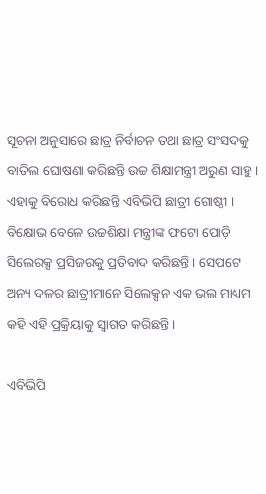ସୂଚନା ଅନୁସାରେ ଛାତ୍ର ନିର୍ବାଚନ ତଥା ଛାତ୍ର ସଂସଦକୁ ବାତିଲ ଘୋଷଣା କରିଛନ୍ତି ଉଚ୍ଚ ଶିକ୍ଷାମନ୍ତ୍ରୀ ଅରୁଣ ସାହୁ । ଏହାକୁ ବିରୋଧ କରିଛନ୍ତି ଏବିଭିପି ଛାତ୍ରୀ ଗୋଷ୍ଠୀ । ବିକ୍ଷୋଭ ବେଳେ ଉଚ୍ଚଶିକ୍ଷା ମନ୍ତ୍ରୀଙ୍କ ଫଟୋ ପୋଡ଼ି ସିଲେରକ୍ସ ପ୍ରସିଜରକୁ ପ୍ରତିବାଦ କରିଛନ୍ତି । ସେପଟେ ଅନ୍ୟ ଦଳର ଛାତ୍ରୀମାନେ ସିଲେକ୍ସନ ଏକ ଭଲ ମାଧ୍ୟମ କହି ଏହି ପ୍ରକ୍ରିୟାକୁ ସ୍ବାଗତ କରିଛନ୍ତି ।

ଏବିଭିପି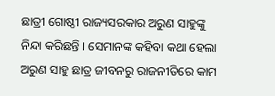ଛାତ୍ରୀ ଗୋଷ୍ଠୀ ରାଜ୍ୟସରକାର ଅରୁଣ ସାହୁଙ୍କୁ ନିନ୍ଦା କରିଛନ୍ତି । ସେମାନଙ୍କ କହିବା କଥା ହେଲା ଅରୁଣ ସାହୁ ଛାତ୍ର ଜୀବନରୁ ରାଜନୀତିରେ କାମ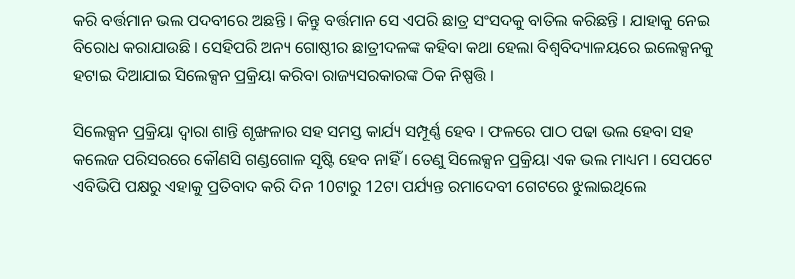କରି ବର୍ତ୍ତମାନ ଭଲ ପଦବୀରେ ଅଛନ୍ତି । କିନ୍ତୁ ବର୍ତ୍ତମାନ ସେ ଏପରି ଛାତ୍ର ସଂସଦକୁ ବାତିଲ କରିଛନ୍ତି । ଯାହାକୁ ନେଇ ବିରୋଧ କରାଯାଉଛି । ସେହିପରି ଅନ୍ୟ ଗୋଷ୍ଠୀର ଛାତ୍ରୀଦଳଙ୍କ କହିବା କଥା ହେଲା ବିଶ୍ବବିଦ୍ୟାଳୟରେ ଇଲେକ୍ସନକୁ ହଟାଇ ଦିଆଯାଇ ସିଲେକ୍ସନ ପ୍ରକ୍ରିୟା କରିବା ରାଜ୍ୟସରକାରଙ୍କ ଠିକ ନିଷ୍ପତ୍ତି ।

ସିଲେକ୍ସନ ପ୍ରକ୍ରିୟା ଦ୍ବାରା ଶାନ୍ତି ଶୃଙ୍ଖଳାର ସହ ସମସ୍ତ କାର୍ଯ୍ୟ ସମ୍ପୂର୍ଣ୍ଣ ହେବ । ଫଳରେ ପାଠ ପଢା ଭଲ ହେବା ସହ କଲେଜ ପରିସରରେ କୌଣସି ଗଣ୍ଡଗୋଳ ସୃଷ୍ଟି ହେବ ନାହିଁ । ତେଣୁ ସିଲେକ୍ସନ ପ୍ରକ୍ରିୟା ଏକ ଭଲ ମାଧ୍ୟମ । ସେପଟେ ଏବିଭିପି ପକ୍ଷରୁ ଏହାକୁ ପ୍ରତିବାଦ କରି ଦିନ 10ଟାରୁ 12ଟା ପର୍ଯ୍ୟନ୍ତ ରମାଦେବୀ ଗେଟରେ ଝୁଲାଇଥିଲେ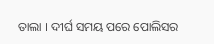ତାଲା । ଦୀର୍ଘ ସମୟ ପରେ ପୋଲିସର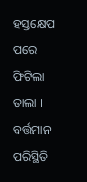ହସ୍ତକ୍ଷେପ ପରେ ଫିଟିଲା ତାଲା । ବର୍ତ୍ତମାନ ପରିସ୍ଥିତି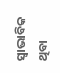ସ୍ବାଭାବିକ ଥିବା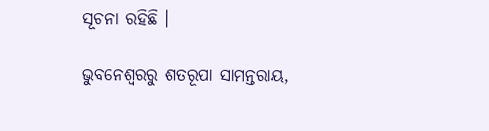ସୂଚନା ରହିଛି ।

ଭୁବନେଶ୍ବରରୁ ଶତରୂପା ସାମନ୍ତରାୟ,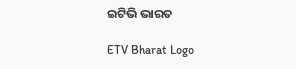ଇଟିଭି ଭାରତ

ETV Bharat Logo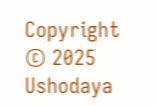Copyright © 2025 Ushodaya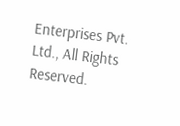Enterprises Pvt. Ltd., All Rights Reserved.